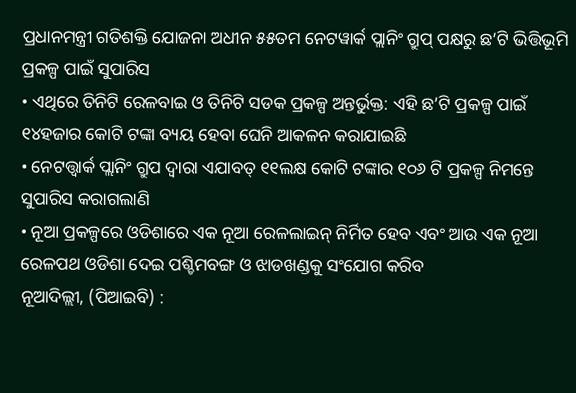ପ୍ରଧାନମନ୍ତ୍ରୀ ଗତିଶକ୍ତି ଯୋଜନା ଅଧୀନ ୫୫ତମ ନେଟୱାର୍କ ପ୍ଲାନିଂ ଗ୍ରୁପ୍ ପକ୍ଷରୁ ଛ’ଟି ଭିତ୍ତିଭୂମି ପ୍ରକଳ୍ପ ପାଇଁ ସୁପାରିସ
• ଏଥିରେ ତିନିଟି ରେଳବାଇ ଓ ତିନିଟି ସଡକ ପ୍ରକଳ୍ପ ଅନ୍ତର୍ଭୁକ୍ତ: ଏହି ଛ’ଟି ପ୍ରକଳ୍ପ ପାଇଁ ୧୪ହଜାର କୋଟି ଟଙ୍କା ବ୍ୟୟ ହେବା ଘେନି ଆକଳନ କରାଯାଇଛି
• ନେଟତ୍ତ୍ୱାର୍କ ପ୍ଲାନିଂ ଗ୍ରୁପ ଦ୍ୱାରା ଏଯାବତ୍ ୧୧ଲକ୍ଷ କୋଟି ଟଙ୍କାର ୧୦୬ ଟି ପ୍ରକଳ୍ପ ନିମନ୍ତେ ସୁପାରିସ କରାଗଲାଣି
• ନୂଆ ପ୍ରକଳ୍ପରେ ଓଡିଶାରେ ଏକ ନୂଆ ରେଳଲାଇନ୍ ନିର୍ମିତ ହେବ ଏବଂ ଆଉ ଏକ ନୂଆ ରେଳପଥ ଓଡିଶା ଦେଇ ପଶ୍ଚିମବଙ୍ଗ ଓ ଝାଡଖଣ୍ଡକୁ ସଂଯୋଗ କରିବ
ନୂଆଦିଲ୍ଲୀ, (ପିଆଇବି) :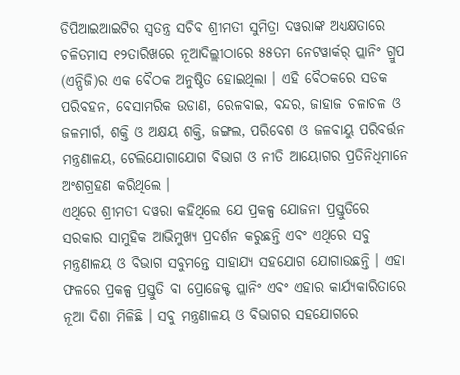ଡିପିଆଇଆଇଟିର ସ୍ୱତନ୍ତ୍ର ସଚିବ ଶ୍ରୀମତୀ ସୁମିତ୍ରା ଦୱରାଙ୍କ ଅଧ୍ୟକ୍ଷତାରେ ଚଳିତମାସ ୧୨ତାରିଖରେ ନୂଆଦିଲ୍ଲୀଠାରେ ୫୫ତମ ନେଟୱାର୍କର୍ ପ୍ଲାନିଂ ଗ୍ରୁପ (ଏନ୍ପିଜି)ର ଏକ ବୈଠକ ଅନୁଷ୍ଠିତ ହୋଇଥିଲା । ଏହି ବୈଠକରେ ସଡକ ପରିବହନ, ବେସାମରିକ ଉଡାଣ, ରେଳବାଇ, ବନ୍ଦର, ଜାହାଜ ଚଳାଚଳ ଓ ଜଳମାର୍ଗ, ଶକ୍ତି ଓ ଅକ୍ଷୟ ଶକ୍ତି, ଜଙ୍ଗଲ, ପରିବେଶ ଓ ଜଳବାୟୁ ପରିବର୍ତ୍ତନ ମନ୍ତ୍ରଣାଳୟ, ଟେଲିଯୋଗାଯୋଗ ବିଭାଗ ଓ ନୀତି ଆୟୋଗର ପ୍ରତିନିଧିମାନେ ଅଂଶଗ୍ରହଣ କରିଥିଲେ ।
ଏଥିରେ ଶ୍ରୀମତୀ ଦୱରା କହିଥିଲେ ଯେ ପ୍ରକଳ୍ପ ଯୋଜନା ପ୍ରସ୍ତୁତିରେ ସରକାର ସାମୁହିକ ଆଭିମୁଖ୍ୟ ପ୍ରଦର୍ଶନ କରୁଛନ୍ତି ଏବଂ ଏଥିରେ ସବୁ ମନ୍ତ୍ରଣାଳୟ ଓ ବିଭାଗ ସବୁମନ୍ତେ ସାହାଯ୍ୟ ସହଯୋଗ ଯୋଗାଉଛନ୍ତି । ଏହା ଫଳରେ ପ୍ରକଳ୍ପ ପ୍ରସ୍ତୁତି ବା ପ୍ରୋଜେକ୍ଟ ପ୍ଲାନିଂ ଏବଂ ଏହାର କାର୍ଯ୍ୟକାରିତାରେ ନୂଆ ଦିଶା ମିଳିଛି । ସବୁ ମନ୍ତ୍ରଣାଳୟ ଓ ବିଭାଗର ସହଯୋଗରେ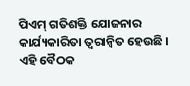ପିଏମ୍ ଗତିଶକ୍ତି ଯୋଜନାର କାର୍ଯ୍ୟକାରିତା ତ୍ୱରାନ୍ୱିତ ହେଉଛି । ଏହି ବୈଠକ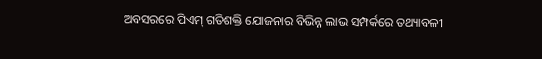ଅବସରରେ ପିଏମ୍ ଗତିଶକ୍ତି ଯୋଜନାର ବିଭିନ୍ନ ଲାଭ ସମ୍ପର୍କରେ ତଥ୍ୟାବଳୀ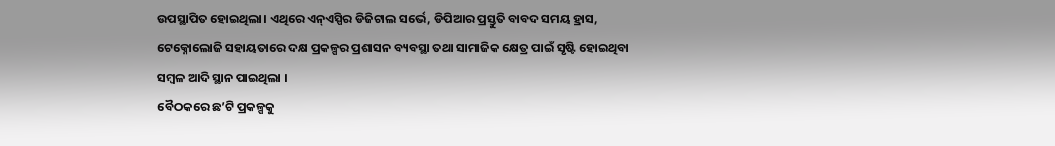ଉପସ୍ଥାପିତ ହୋଇଥିଲା। ଏଥିରେ ଏନ୍ଏସ୍ପିର ଡିଜିଟାଲ ସର୍ଭେ, ଡିପିଆର ପ୍ରସ୍ତୁତି ବାବଦ ସମୟ ହ୍ରାସ, ଟେକ୍ନୋଲୋଜି ସହାୟତାରେ ଦକ୍ଷ ପ୍ରକଳ୍ପର ପ୍ରଶାସନ ବ୍ୟବସ୍ଥା ତଥା ସାମାଜିକ କ୍ଷେତ୍ର ପାଇଁ ସୃଷ୍ଟି ହୋଇଥିବା ସମ୍ବଳ ଆଦି ସ୍ଥାନ ପାଇଥିଲା ।
ବୈଠକରେ ଛ’ଟି ପ୍ରକଳ୍ପକୁ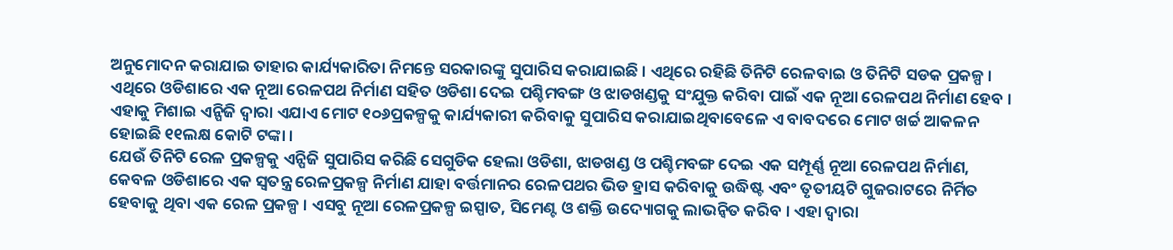ଅନୁମୋଦନ କରାଯାଇ ତାହାର କାର୍ଯ୍ୟକାରିତା ନିମନ୍ତେ ସରକାରଙ୍କୁ ସୁପାରିସ କରାଯାଇଛି । ଏଥିରେ ରହିଛି ତିନିଟି ରେଳବାଇ ଓ ତିନିଟି ସଡକ ପ୍ରକଳ୍ପ । ଏଥିରେ ଓଡିଶାରେ ଏକ ନୂଆ ରେଳପଥ ନିର୍ମାଣ ସହିତ ଓଡିଶା ଦେଇ ପଶ୍ଚିମବଙ୍ଗ ଓ ଝାଡଖଣ୍ଡକୁ ସଂଯୁକ୍ତ କରିବା ପାଇଁ ଏକ ନୂଆ ରେଳପଥ ନିର୍ମାଣ ହେବ । ଏହାକୁ ମିଶାଇ ଏନ୍ପିଜି ଦ୍ୱାରା ଏଯାଏ ମୋଟ ୧୦୬ପ୍ରକଳ୍ପକୁ କାର୍ଯ୍ୟକାରୀ କରିବାକୁ ସୁପାରିସ କରାଯାଇଥିବାବେଳେ ଏ ବାବଦରେ ମୋଟ ଖର୍ଚ୍ଚ ଆକଳନ ହୋଇଛି ୧୧ଲକ୍ଷ କୋଟି ଟଙ୍କା ।
ଯେଉଁ ତିନିଟି ରେଳ ପ୍ରକଳ୍ପକୁ ଏନ୍ପିଜି ସୁପାରିସ କରିଛି ସେଗୁଡିକ ହେଲା ଓଡିଶା, ଝାଡଖଣ୍ଡ ଓ ପଶ୍ଚିମବଙ୍ଗ ଦେଇ ଏକ ସମ୍ପୂର୍ଣ୍ଣ ନୂଆ ରେଳପଥ ନିର୍ମାଣ, କେବଳ ଓଡିଶାରେ ଏକ ସ୍ୱତନ୍ତ୍ର ରେଳପ୍ରକଳ୍ପ ନିର୍ମାଣ ଯାହା ବର୍ତ୍ତମାନର ରେଳପଥର ଭିଡ ହ୍ରାସ କରିବାକୁ ଉଦ୍ଧିଷ୍ଟ ଏବଂ ତୃତୀୟଟି ଗୁଜରାଟରେ ନିର୍ମିତ ହେବାକୁ ଥିବା ଏକ ରେଳ ପ୍ରକଳ୍ପ । ଏସବୁ ନୂଆ ରେଳପ୍ରକଳ୍ପ ଇସ୍ପାତ, ସିମେଣ୍ଟ ଓ ଶକ୍ତି ଉଦ୍ୟୋଗକୁ ଲାଭନ୍ୱିତ କରିବ । ଏହା ଦ୍ୱାରା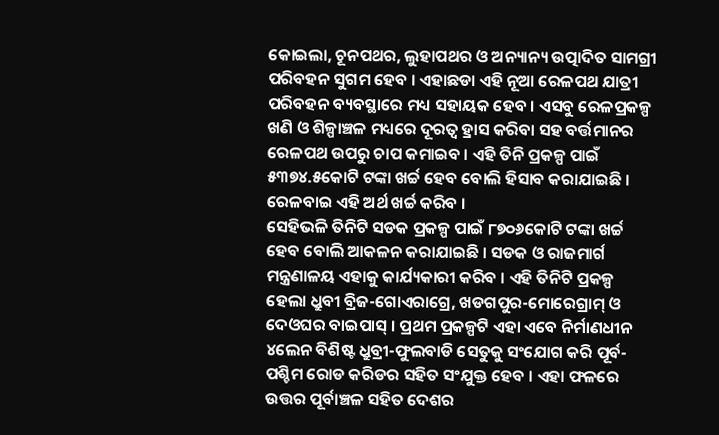କୋଇଲା, ଚୂନପଥର, ଲୁହାପଥର ଓ ଅନ୍ୟାନ୍ୟ ଉତ୍ପାଦିତ ସାମଗ୍ରୀ ପରିବହନ ସୁଗମ ହେବ । ଏହାଛଡା ଏହି ନୂଆ ରେଳପଥ ଯାତ୍ରୀ ପରିବହନ ବ୍ୟବସ୍ଥାରେ ମଧ୍ୟ ସହାୟକ ହେବ । ଏସବୁ ରେଳପ୍ରକଳ୍ପ ଖଣି ଓ ଶିଳ୍ପାଞ୍ଚଳ ମଧ୍ୟରେ ଦୂରତ୍ୱ ହ୍ରାସ କରିବା ସହ ବର୍ତ୍ତମାନର ରେଳପଥ ଉପରୁ ଚାପ କମାଇବ । ଏହି ତିନି ପ୍ରକଳ୍ପ ପାଇଁ ୫୩୭୪.୫କୋଟି ଟଙ୍କା ଖର୍ଚ୍ଚ ହେବ ବୋଲି ହିସାବ କରାଯାଇଛି । ରେଳବାଇ ଏହି ଅର୍ଥ ଖର୍ଚ୍ଚ କରିବ ।
ସେହିଭଳି ତିନିଟି ସଡକ ପ୍ରକଳ୍ପ ପାଇଁ ୮୭୦୬କୋଟି ଟଙ୍କା ଖର୍ଚ୍ଚ ହେବ ବୋଲି ଆକଳନ କରାଯାଇଛି । ସଡକ ଓ ରାଜମାର୍ଗ ମନ୍ତ୍ରଣାଳୟ ଏହାକୁ କାର୍ଯ୍ୟକାରୀ କରିବ । ଏହି ତିନିଟି ପ୍ରକଳ୍ପ ହେଲା ଧ୍ରୁବୀ ବ୍ରିଜ-ଗୋଏରାଗ୍ରେ, ଖଡଗପୁର-ମୋରେଗ୍ରାମ୍ ଓ ଦେଓଘର ବାଇପାସ୍ । ପ୍ରଥମ ପ୍ରକଳ୍ପଟି ଏହା ଏବେ ନିର୍ମାଣଧୀନ ୪ଲେନ ବିଶିଷ୍ଟ ଧ୍ରୁବ୍ରୀ-ଫୁଲବାଡି ସେତୁକୁ ସଂଯୋଗ କରି ପୂର୍ବ-ପଶ୍ଚିମ ରୋଡ କରିଡର ସହିତ ସଂଯୁକ୍ତ ହେବ । ଏହା ଫଳରେ ଉତ୍ତର ପୂର୍ବାଞ୍ଚଳ ସହିତ ଦେଶର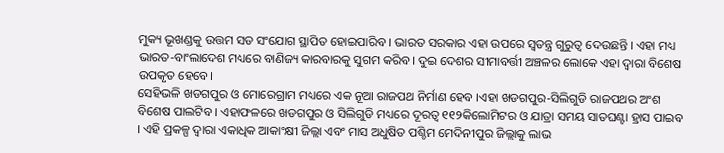ମୁକ୍ୟ ଭୂଖଣ୍ଡକୁ ଉତ୍ତମ ସଡ ସଂଯୋଗ ସ୍ଥାପିତ ହୋଇପାରିବ । ଭାରତ ସରକାର ଏହା ଉପରେ ସ୍ୱତନ୍ତ୍ର ଗୁରୁତ୍ୱ ଦେଉଛନ୍ତି । ଏହା ମଧ୍ୟ ଭାରତ-ବାଂଲାଦେଶ ମଧ୍ୟରେ ବାଣିଜ୍ୟ କାରବାରକୁ ସୁଗମ କରିବ । ଦୁଇ ଦେଶର ସୀମାବର୍ତ୍ତୀ ଅଞ୍ଚଳର ଲୋକେ ଏହା ଦ୍ୱାରା ବିଶେଷ ଉପକୃତ ହେବେ।
ସେହିଭଳି ଖଡଗପୁର ଓ ମୋରେଗ୍ରାମ ମଧ୍ୟରେ ଏକ ନୂଆ ରାଜପଥ ନିର୍ମାଣ ହେବ ।ଏହା ଖଡଗପୁର-ସିଲିଗୁଡି ରାଜପଥର ଅଂଶ ବିଶେଷ ପାଲଟିବ । ଏହାଫଳରେ ଖଡଗପୁର ଓ ସିଲିଗୁଡି ମଧ୍ୟରେ ଦୂରତ୍ୱ ୧୧୨କିଲୋମିଟର ଓ ଯାତ୍ରା ସମୟ ସାତଘଣ୍ଟା ହ୍ରାସ ପାଇବ । ଏହି ପ୍ରକଳ୍ପ ଦ୍ୱାରା ଏକାଧିକ ଆକାଂକ୍ଷୀ ଜିଲ୍ଲା ଏବଂ ମାସ ଅଧୁଷିତ ପଶ୍ଚିମ ମେଦିନୀପୁର ଜିଲ୍ଲାକୁ ଲାଭ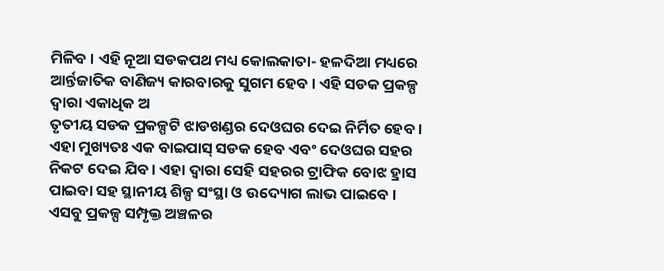ମିଳିବ । ଏହି ନୂଆ ସଡକପଥ ମଧ୍ୟ କୋଲକାତା- ହଳଦିଆ ମଧ୍ୟରେ ଆର୍ନ୍ତଜାତିକ ବାଣିଜ୍ୟ କାରବାରକୁ ସୁଗମ ହେବ । ଏହି ସଡକ ପ୍ରକଳ୍ପ ଦ୍ୱାରା ଏକାଧିକ ଅ
ତୃତୀୟ ସଡକ ପ୍ରକଳ୍ପଟି ଝାଡଖଣ୍ଡର ଦେଓଘର ଦେଇ ନିର୍ମିତ ହେବ । ଏହା ମୁଖ୍ୟତଃ ଏକ ବାଇପାସ୍ ସଡକ ହେବ ଏବଂ ଦେଓଘର ସହର ନିକଟ ଦେଇ ଯିବ । ଏହା ଦ୍ୱାରା ସେହି ସହରର ଟ୍ରାଫିକ ବୋଝ ହ୍ରାସ ପାଇବା ସହ ସ୍ଥାନୀୟ ଶିଳ୍ପ ସଂସ୍ଥା ଓ ଉଦ୍ୟୋଗ ଲାଭ ପାଇବେ ।
ଏସବୁ ପ୍ରକଳ୍ପ ସମ୍ପୃକ୍ତ ଅଞ୍ଚଳର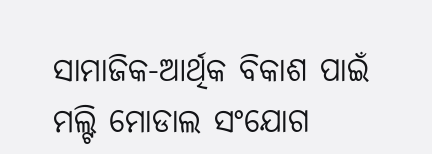ସାମାଜିକ-ଆର୍ଥିକ ବିକାଶ ପାଇଁ ମଲ୍ଟି ମୋଡାଲ ସଂଯୋଗ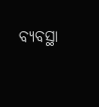ବ୍ୟବସ୍ଥା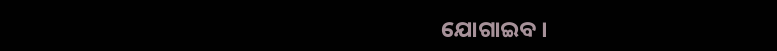ଯୋଗାଇବ ।